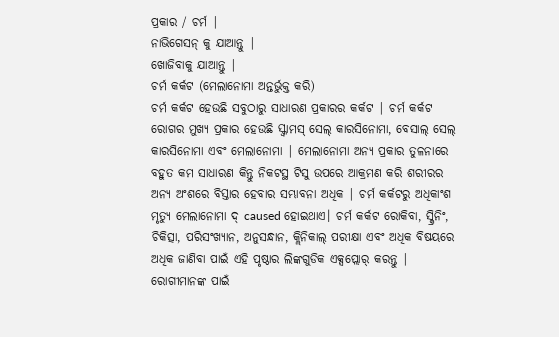ପ୍ରକାର / ଚର୍ମ |
ନାଭିଗେସନ୍ କୁ ଯାଆନ୍ତୁ |
ଖୋଜିବାକୁ ଯାଆନ୍ତୁ |
ଚର୍ମ କର୍କଟ (ମେଲାନୋମା ଅନ୍ତର୍ଭୁକ୍ତ କରି)
ଚର୍ମ କର୍କଟ ହେଉଛି ସବୁଠାରୁ ସାଧାରଣ ପ୍ରକାରର କର୍କଟ | ଚର୍ମ କର୍କଟ ରୋଗର ମୁଖ୍ୟ ପ୍ରକାର ହେଉଛି ସ୍କ୍ୱାମସ୍ ସେଲ୍ କାରସିନୋମା, ବେସାଲ୍ ସେଲ୍ କାରସିନୋମା ଏବଂ ମେଲାନୋମା | ମେଲାନୋମା ଅନ୍ୟ ପ୍ରକାର ତୁଳନାରେ ବହୁତ କମ ସାଧାରଣ କିନ୍ତୁ ନିକଟସ୍ଥ ଟିସୁ ଉପରେ ଆକ୍ରମଣ କରି ଶରୀରର ଅନ୍ୟ ଅଂଶରେ ବିସ୍ତାର ହେବାର ସମ୍ଭାବନା ଅଧିକ | ଚର୍ମ କର୍କଟରୁ ଅଧିକାଂଶ ମୃତ୍ୟୁ ମେଲାନୋମା ଦ୍ caused ହୋଇଥାଏ। ଚର୍ମ କର୍କଟ ରୋକିବା, ସ୍କ୍ରିନିଂ, ଚିକିତ୍ସା, ପରିସଂଖ୍ୟାନ, ଅନୁସନ୍ଧାନ, କ୍ଲିନିକାଲ୍ ପରୀକ୍ଷା ଏବଂ ଅଧିକ ବିଷୟରେ ଅଧିକ ଜାଣିବା ପାଇଁ ଏହି ପୃଷ୍ଠାର ଲିଙ୍କଗୁଡିକ ଏକ୍ସପ୍ଲୋର୍ କରନ୍ତୁ |
ରୋଗୀମାନଙ୍କ ପାଇଁ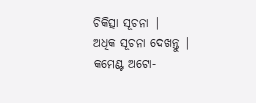ଚିକିତ୍ସା ସୂଚନା |
ଅଧିକ ସୂଚନା ଦେଖନ୍ତୁ |
କମେଣ୍ଟ ଅଟୋ-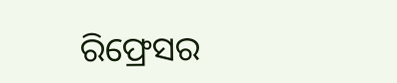ରିଫ୍ରେସର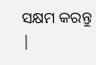ସକ୍ଷମ କରନ୍ତୁ |